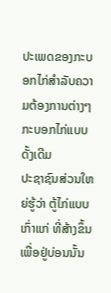ປະເພດຂອງກະບອກໄກ່ສຳລັບຄວາມຕ້ອງການຕ່າງໆ
ກະບອກໄກ່ແບບດັ້ງເດີມ
ປະຊາຊົນສ່ວນໃຫຍ່ຮູ້ວ່າ ຕູ້ໄກ່ແບບເກົ່າແກ່ ທີ່ສ້າງຂຶ້ນເພື່ອຢູ່ບ່ອນນັ້ນ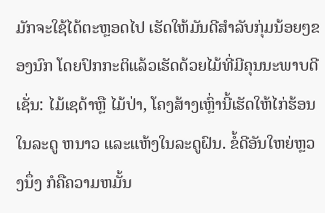ມັກຈະໃຊ້ໄດ້ຕະຫຼອດໄປ ເຮັດໃຫ້ມັນດີສໍາລັບກຸ່ມນ້ອຍໆຂອງນົກ ໂດຍປົກກະຕິແລ້ວເຮັດດ້ວຍໄມ້ທີ່ມີຄຸນນະພາບດີເຊັ່ນ: ໄມ້ເຊດ້າຫຼື ໄມ້ປ່າ, ໂຄງສ້າງເຫຼົ່ານີ້ເຮັດໃຫ້ໄກ່ຮ້ອນໃນລະດູ ຫນາວ ແລະແຫ້ງໃນລະດູຝົນ. ຂໍ້ດີອັນໃຫຍ່ຫຼວງນຶ່ງ ກໍຄືຄວາມຫມັ້ນ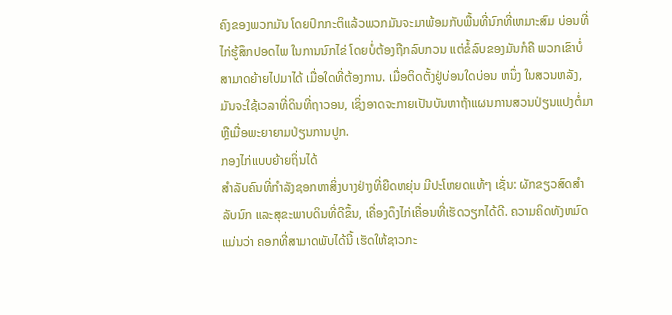ຄົງຂອງພວກມັນ ໂດຍປົກກະຕິແລ້ວພວກມັນຈະມາພ້ອມກັບພື້ນທີ່ນົກທີ່ເຫມາະສົມ ບ່ອນທີ່ໄກ່ຮູ້ສຶກປອດໄພ ໃນການນົກໄຂ່ ໂດຍບໍ່ຕ້ອງຖືກລົບກວນ ແຕ່ຂໍ້ລົບຂອງມັນກໍຄື ພວກເຂົາບໍ່ສາມາດຍ້າຍໄປມາໄດ້ ເມື່ອໃດທີ່ຕ້ອງການ. ເມື່ອຕິດຕັ້ງຢູ່ບ່ອນໃດບ່ອນ ຫນຶ່ງ ໃນສວນຫລັງ, ມັນຈະໃຊ້ເວລາທີ່ດິນທີ່ຖາວອນ, ເຊິ່ງອາດຈະກາຍເປັນບັນຫາຖ້າແຜນການສວນປ່ຽນແປງຕໍ່ມາຫຼືເມື່ອພະຍາຍາມປ່ຽນການປູກ.
ກອງໄກ່ແບບຍ້າຍຖິ່ນໄດ້
ສໍາລັບຄົນທີ່ກໍາລັງຊອກຫາສິ່ງບາງຢ່າງທີ່ຍືດຫຍຸ່ນ ມີປະໂຫຍດແທ້ໆ ເຊັ່ນ: ຜັກຂຽວສົດສໍາລັບນົກ ແລະສຸຂະພາບດິນທີ່ດີຂຶ້ນ, ເຄື່ອງດຶງໄກ່ເຄື່ອນທີ່ເຮັດວຽກໄດ້ດີ. ຄວາມຄິດທັງຫມົດແມ່ນວ່າ ຄອກທີ່ສາມາດພັບໄດ້ນີ້ ເຮັດໃຫ້ຊາວກະ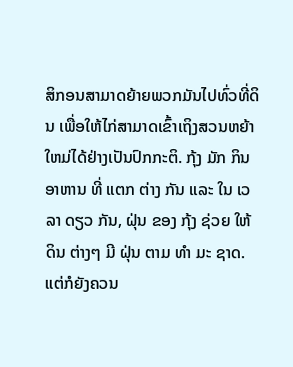ສິກອນສາມາດຍ້າຍພວກມັນໄປທົ່ວທີ່ດິນ ເພື່ອໃຫ້ໄກ່ສາມາດເຂົ້າເຖິງສວນຫຍ້າໃຫມ່ໄດ້ຢ່າງເປັນປົກກະຕິ. ກຸ້ງ ມັກ ກິນອາຫານ ທີ່ ແຕກ ຕ່າງ ກັນ ແລະ ໃນ ເວລາ ດຽວ ກັນ, ຝຸ່ນ ຂອງ ກຸ້ງ ຊ່ວຍ ໃຫ້ ດິນ ຕ່າງໆ ມີ ຝຸ່ນ ຕາມ ທໍາ ມະ ຊາດ. ແຕ່ກໍຍັງຄວນ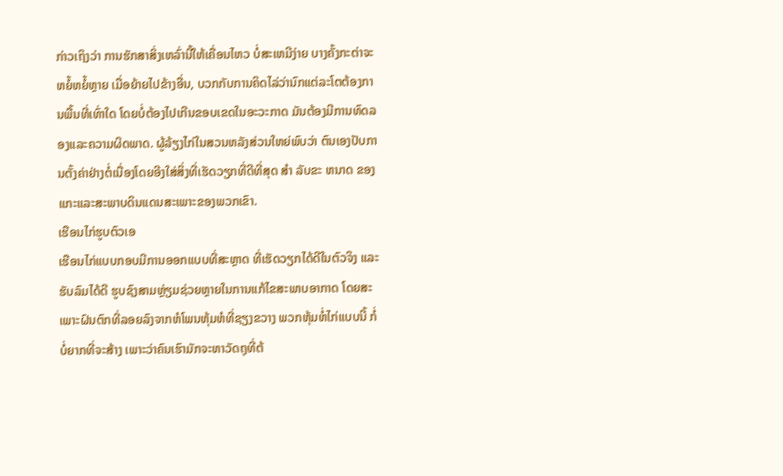ກ່າວເຖິງວ່າ ການຮັກສາສິ່ງເຫລົ່ານີ້ໃຫ້ເຄື່ອນໄຫວ ບໍ່ສະເຫມີງ່າຍ ບາງຄັ້ງກະຕ່າຈະຫຍໍ້ຫຍໍ້ຫຼາຍ ເມື່ອຍ້າຍໄປຂ້າງອື່ນ, ບວກກັບການຄິດໄລ່ວ່ານົກແຕ່ລະໂຕຕ້ອງການພື້ນທີ່ເທົ່າໃດ ໂດຍບໍ່ຕ້ອງໄປເກີນຂອບເຂດໃນອະວະກາດ ມັນຕ້ອງມີການທົດລອງແລະຄວາມຜິດພາດ. ຜູ້ລ້ຽງໄກ່ໃນສວນຫລັງສ່ວນໃຫຍ່ພົບວ່າ ຕົນເອງປັບການຕັ້ງຄ່າຢ່າງຕໍ່ເນື່ອງໂດຍອີງໃສ່ສິ່ງທີ່ເຮັດວຽກທີ່ດີທີ່ສຸດ ສໍາ ລັບຂະ ຫນາດ ຂອງແກະແລະສະພາບດິນແດນສະເພາະຂອງພວກເຂົາ.
ເຮືອນໄກ່ຮູບຕົວເອ
ເຮືອນໄກ່ແບບກອບມີການອອກແບບທີ່ສະຫຼາດ ທີ່ເຮັດວຽກໄດ້ດີໃນຕົວຈິງ ແລະຮັບລົມໄດ້ດີ ຮູບຊົງສາມຫຼ່ຽມຊ່ວຍຫຼາຍໃນການແກ້ໄຂສະພາບອາກາດ ໂດຍສະເພາະຝົນຕົກທີ່ລອຍລົງຈາກຫໍໂພນຫຸ້ມຫໍທີ່ຊຽງຂວາງ ພວກຫຸ້ມຫໍ່ໄກ່ແບບນີ້ ກໍ່ບໍ່ຍາກທີ່ຈະສ້າງ ເພາະວ່າຄົນເຮົາມັກຈະຫາວັດຖຸທີ່ຕ້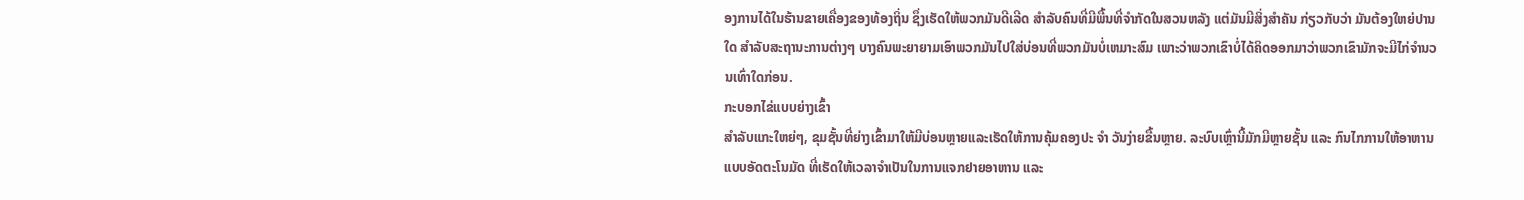ອງການໄດ້ໃນຮ້ານຂາຍເຄື່ອງຂອງທ້ອງຖິ່ນ ຊຶ່ງເຮັດໃຫ້ພວກມັນດີເລີດ ສໍາລັບຄົນທີ່ມີພື້ນທີ່ຈໍາກັດໃນສວນຫລັງ ແຕ່ມັນມີສິ່ງສໍາຄັນ ກ່ຽວກັບວ່າ ມັນຕ້ອງໃຫຍ່ປານໃດ ສໍາລັບສະຖານະການຕ່າງໆ ບາງຄົນພະຍາຍາມເອົາພວກມັນໄປໃສ່ບ່ອນທີ່ພວກມັນບໍ່ເຫມາະສົມ ເພາະວ່າພວກເຂົາບໍ່ໄດ້ຄິດອອກມາວ່າພວກເຂົາມັກຈະມີໄກ່ຈໍານວນເທົ່າໃດກ່ອນ.
ກະບອກໄຂ່ແບບຍ່າງເຂົ້າ
ສໍາລັບແກະໃຫຍ່ໆ, ຂຸມຊັ້ນທີ່ຍ່າງເຂົ້າມາໃຫ້ມີບ່ອນຫຼາຍແລະເຮັດໃຫ້ການຄຸ້ມຄອງປະ ຈໍາ ວັນງ່າຍຂື້ນຫຼາຍ. ລະບົບເຫຼົ່ານີ້ມັກມີຫຼາຍຊັ້ນ ແລະ ກົນໄກການໃຫ້ອາຫານແບບອັດຕະໂນມັດ ທີ່ເຮັດໃຫ້ເວລາຈໍາເປັນໃນການແຈກຢາຍອາຫານ ແລະ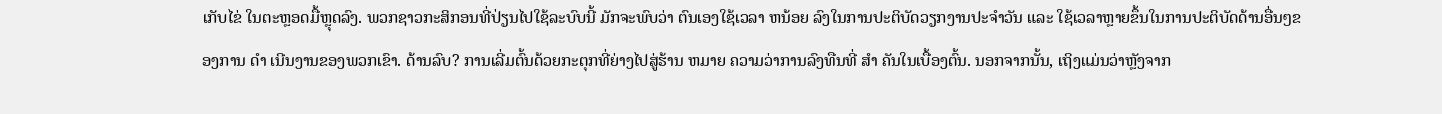ເກັບໄຂ່ ໃນຕະຫຼອດມື້ຫຼຸດລົງ. ພວກຊາວກະສິກອນທີ່ປ່ຽນໄປໃຊ້ລະບົບນີ້ ມັກຈະພົບວ່າ ຕົນເອງໃຊ້ເວລາ ຫນ້ອຍ ລົງໃນການປະຕິບັດວຽກງານປະຈໍາວັນ ແລະ ໃຊ້ເວລາຫຼາຍຂຶ້ນໃນການປະຕິບັດດ້ານອື່ນໆຂອງການ ດໍາ ເນີນງານຂອງພວກເຂົາ. ດ້ານລົບ? ການເລີ່ມຕົ້ນດ້ວຍກະຕຸກທີ່ຍ່າງໄປສູ່ຮ້ານ ຫມາຍ ຄວາມວ່າການລົງທືນທີ່ ສໍາ ຄັນໃນເບື້ອງຕົ້ນ. ນອກຈາກນັ້ນ, ເຖິງແມ່ນວ່າຫຼັງຈາກ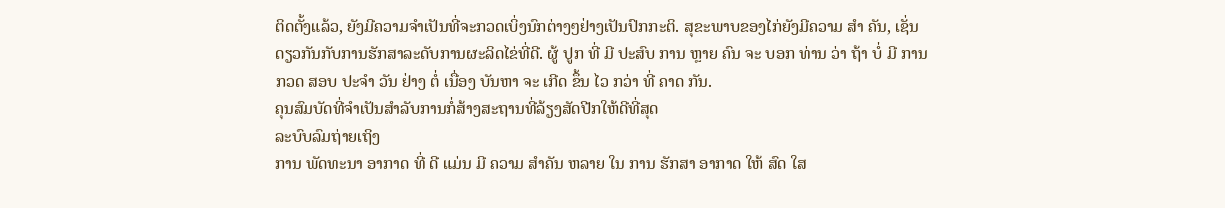ຕິດຕັ້ງແລ້ວ, ຍັງມີຄວາມຈໍາເປັນທີ່ຈະກວດເບິ່ງນົກຕ່າງໆຢ່າງເປັນປົກກະຕິ. ສຸຂະພາບຂອງໄກ່ຍັງມີຄວາມ ສໍາ ຄັນ, ເຊັ່ນດຽວກັນກັບການຮັກສາລະດັບການຜະລິດໄຂ່ທີ່ດີ. ຜູ້ ປູກ ທີ່ ມີ ປະສົບ ການ ຫຼາຍ ຄົນ ຈະ ບອກ ທ່ານ ວ່າ ຖ້າ ບໍ່ ມີ ການ ກວດ ສອບ ປະຈໍາ ວັນ ຢ່າງ ຕໍ່ ເນື່ອງ ບັນຫາ ຈະ ເກີດ ຂຶ້ນ ໄວ ກວ່າ ທີ່ ຄາດ ກັນ.
ຄຸນສົມບັດທີ່ຈຳເປັນສຳລັບການກໍ່ສ້າງສະຖານທີ່ລ້ຽງສັດປີກໃຫ້ດີທີ່ສຸດ
ລະບົບລົມຖ່າຍເຖິງ
ການ ພັດທະນາ ອາກາດ ທີ່ ດີ ແມ່ນ ມີ ຄວາມ ສໍາຄັນ ຫລາຍ ໃນ ການ ຮັກສາ ອາກາດ ໃຫ້ ສົດ ໃສ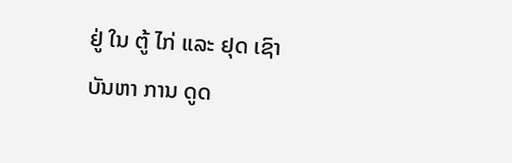ຢູ່ ໃນ ຕູ້ ໄກ່ ແລະ ຢຸດ ເຊົາ ບັນຫາ ການ ດູດ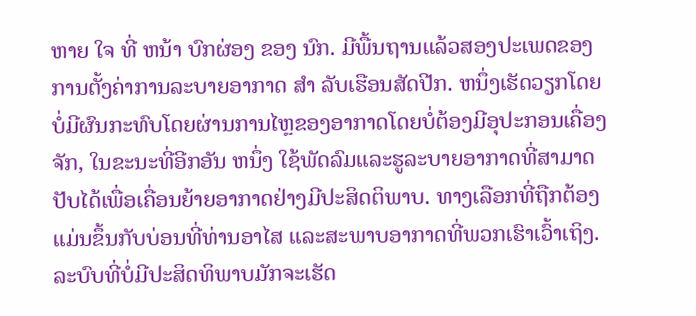ຫາຍ ໃຈ ທີ່ ຫນ້າ ບົກຜ່ອງ ຂອງ ນົກ. ມີພື້ນຖານແລ້ວສອງປະເພດຂອງການຕັ້ງຄ່າການລະບາຍອາກາດ ສໍາ ລັບເຮືອນສັດປີກ. ຫນຶ່ງເຮັດວຽກໂດຍບໍ່ມີຜົນກະທົບໂດຍຜ່ານການໄຫຼຂອງອາກາດໂດຍບໍ່ຕ້ອງມີອຸປະກອນເຄື່ອງຈັກ, ໃນຂະນະທີ່ອີກອັນ ຫນຶ່ງ ໃຊ້ພັດລົມແລະຮູລະບາຍອາກາດທີ່ສາມາດປັບໄດ້ເພື່ອເຄື່ອນຍ້າຍອາກາດຢ່າງມີປະສິດຕິພາບ. ທາງເລືອກທີ່ຖືກຕ້ອງແມ່ນຂຶ້ນກັບບ່ອນທີ່ທ່ານອາໄສ ແລະສະພາບອາກາດທີ່ພວກເຮົາເວົ້າເຖິງ. ລະບົບທີ່ບໍ່ມີປະສິດທິພາບມັກຈະເຮັດ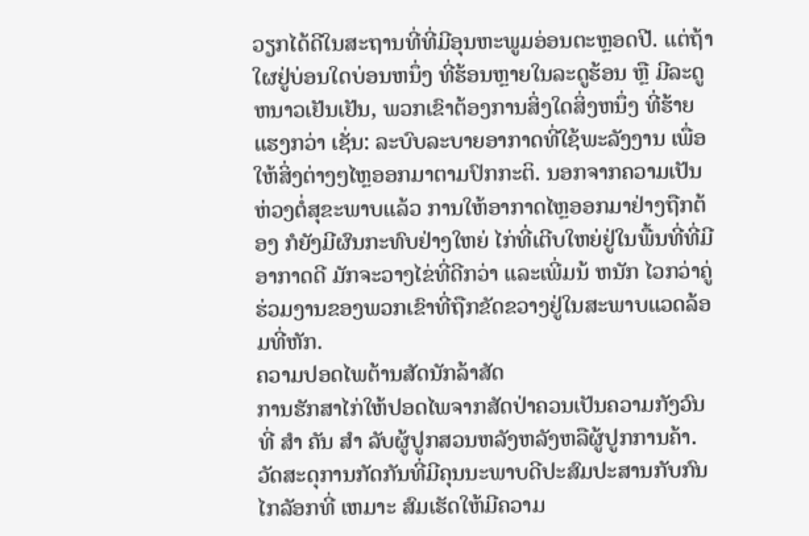ວຽກໄດ້ດີໃນສະຖານທີ່ທີ່ມີອຸນຫະພູມອ່ອນຕະຫຼອດປີ. ແຕ່ຖ້າໃຜຢູ່ບ່ອນໃດບ່ອນຫນຶ່ງ ທີ່ຮ້ອນຫຼາຍໃນລະດູຮ້ອນ ຫຼື ມີລະດູຫນາວເຢັນເຢັນ, ພວກເຂົາຕ້ອງການສິ່ງໃດສິ່ງຫນຶ່ງ ທີ່ຮ້າຍແຮງກວ່າ ເຊັ່ນ: ລະບົບລະບາຍອາກາດທີ່ໃຊ້ພະລັງງານ ເພື່ອໃຫ້ສິ່ງຕ່າງໆໄຫຼອອກມາຕາມປົກກະຕິ. ນອກຈາກຄວາມເປັນຫ່ວງຕໍ່ສຸຂະພາບແລ້ວ ການໃຫ້ອາກາດໄຫຼອອກມາຢ່າງຖືກຕ້ອງ ກໍຍັງມີຜົນກະທົບຢ່າງໃຫຍ່ ໄກ່ທີ່ເຕີບໃຫຍ່ຢູ່ໃນພື້ນທີ່ທີ່ມີອາກາດດີ ມັກຈະວາງໄຂ່ທີ່ດີກວ່າ ແລະເພີ່ມນ້ ຫນັກ ໄວກວ່າຄູ່ຮ່ວມງານຂອງພວກເຂົາທີ່ຖືກຂັດຂວາງຢູ່ໃນສະພາບແວດລ້ອມທີ່ຫັກ.
ຄວາມປອດໄພຕ້ານສັດນັກລ້າສັດ
ການຮັກສາໄກ່ໃຫ້ປອດໄພຈາກສັດປ່າຄວນເປັນຄວາມກັງວົນທີ່ ສໍາ ຄັນ ສໍາ ລັບຜູ້ປູກສວນຫລັງຫລັງຫລືຜູ້ປູກການຄ້າ. ວັດສະດຸການກັດກັນທີ່ມີຄຸນນະພາບດີປະສົມປະສານກັບກົນໄກລັອກທີ່ ເຫມາະ ສົມເຮັດໃຫ້ມີຄວາມ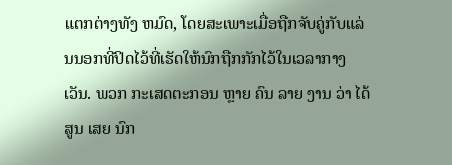ແຕກຕ່າງທັງ ຫມົດ, ໂດຍສະເພາະເມື່ອຖືກຈັບຄູ່ກັບແລ່ນນອກທີ່ປິດໄວ້ທີ່ເຮັດໃຫ້ນົກຖືກກັກໄວ້ໃນເວລາກາງເວັນ. ພວກ ກະເສດຕະກອນ ຫຼາຍ ຄົນ ລາຍ ງານ ວ່າ ໄດ້ ສູນ ເສຍ ນົກ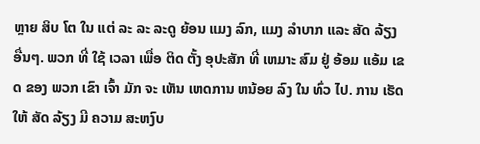ຫຼາຍ ສິບ ໂຕ ໃນ ແຕ່ ລະ ລະ ລະດູ ຍ້ອນ ແມງ ລົກ, ແມງ ລໍາບາກ ແລະ ສັດ ລ້ຽງ ອື່ນໆ. ພວກ ທີ່ ໃຊ້ ເວລາ ເພື່ອ ຕິດ ຕັ້ງ ອຸປະສັກ ທີ່ ເຫມາະ ສົມ ຢູ່ ອ້ອມ ແອ້ມ ເຂດ ຂອງ ພວກ ເຂົາ ເຈົ້າ ມັກ ຈະ ເຫັນ ເຫດການ ຫນ້ອຍ ລົງ ໃນ ທົ່ວ ໄປ. ການ ເຮັດ ໃຫ້ ສັດ ລ້ຽງ ມີ ຄວາມ ສະຫງົບ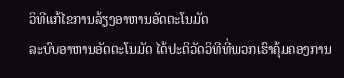ວິທີແກ້ໄຂການລ້ຽງອາຫານອັດຕະໂນມັດ
ລະບົບອາຫານອັດຕະໂນມັດ ໄດ້ປະຕິວັດວິທີທີ່ພວກເຮົາຄຸ້ມຄອງການ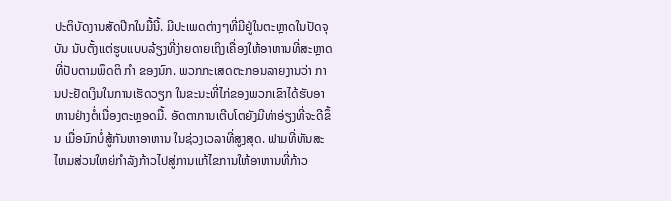ປະຕິບັດງານສັດປີກໃນມື້ນີ້. ມີປະເພດຕ່າງໆທີ່ມີຢູ່ໃນຕະຫຼາດໃນປັດຈຸບັນ ນັບຕັ້ງແຕ່ຮູບແບບລ້ຽງທີ່ງ່າຍດາຍເຖິງເຄື່ອງໃຫ້ອາຫານທີ່ສະຫຼາດທີ່ປັບຕາມພຶດຕິ ກໍາ ຂອງນົກ. ພວກກະເສດຕະກອນລາຍງານວ່າ ການປະຢັດເງິນໃນການເຮັດວຽກ ໃນຂະນະທີ່ໄກ່ຂອງພວກເຂົາໄດ້ຮັບອາຫານຢ່າງຕໍ່ເນື່ອງຕະຫຼອດມື້. ອັດຕາການເຕີບໂຕຍັງມີທ່າອ່ຽງທີ່ຈະດີຂຶ້ນ ເມື່ອນົກບໍ່ສູ້ກັນຫາອາຫານ ໃນຊ່ວງເວລາທີ່ສູງສຸດ. ຟາມທີ່ທັນສະໄຫມສ່ວນໃຫຍ່ກໍາລັງກ້າວໄປສູ່ການແກ້ໄຂການໃຫ້ອາຫານທີ່ກ້າວ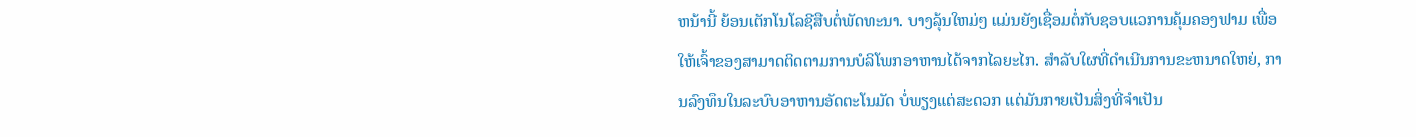ຫນ້ານີ້ ຍ້ອນເຕັກໂນໂລຊີສືບຕໍ່ພັດທະນາ. ບາງລຸ້ນໃຫມ່ໆ ແມ່ນຍັງເຊື່ອມຕໍ່ກັບຊອບແວການຄຸ້ມຄອງຟາມ ເພື່ອໃຫ້ເຈົ້າຂອງສາມາດຕິດຕາມການບໍລິໂພກອາຫານໄດ້ຈາກໄລຍະໄກ. ສໍາລັບໃຜທີ່ດໍາເນີນການຂະຫນາດໃຫຍ່, ການລົງທຶນໃນລະບົບອາຫານອັດຕະໂນມັດ ບໍ່ພຽງແຕ່ສະດວກ ແຕ່ມັນກາຍເປັນສິ່ງທີ່ຈໍາເປັນ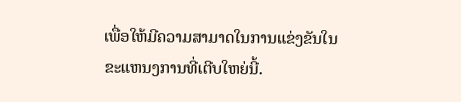ເພື່ອໃຫ້ມີຄວາມສາມາດໃນການແຂ່ງຂັນໃນຂະແຫນງການທີ່ເຕີບໃຫຍ່ນີ້.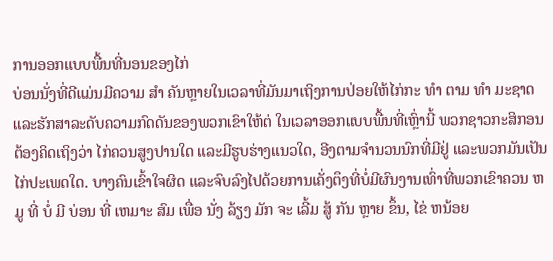ການອອກແບບພື້ນທີ່ນອນຂອງໄກ່
ບ່ອນນັ່ງທີ່ດີແມ່ນມີຄວາມ ສໍາ ຄັນຫຼາຍໃນເວລາທີ່ມັນມາເຖິງການປ່ອຍໃຫ້ໄກ່ກະ ທໍາ ຕາມ ທໍາ ມະຊາດແລະຮັກສາລະດັບຄວາມກົດດັນຂອງພວກເຂົາໃຫ້ຕ່ ໃນເວລາອອກແບບພື້ນທີ່ເຫຼົ່ານີ້ ພວກຊາວກະສິກອນຕ້ອງຄິດເຖິງວ່າ ໄກ່ຄວນສູງປານໃດ ແລະມີຮູບຮ່າງແນວໃດ, ອີງຕາມຈໍານວນນົກທີ່ມີຢູ່ ແລະພວກມັນເປັນໄກ່ປະເພດໃດ. ບາງຄົນເຂົ້າໃຈຜິດ ແລະຈົບລົງໄປດ້ວຍການເຄັ່ງຕຶງທີ່ບໍ່ມີຜົນງານເທົ່າທີ່ພວກເຂົາຄວນ ຫມູ ທີ່ ບໍ່ ມີ ບ່ອນ ທີ່ ເຫມາະ ສົມ ເພື່ອ ນັ່ງ ລ້ຽງ ມັກ ຈະ ເລີ້ມ ສູ້ ກັນ ຫຼາຍ ຂຶ້ນ, ໄຂ່ ຫນ້ອຍ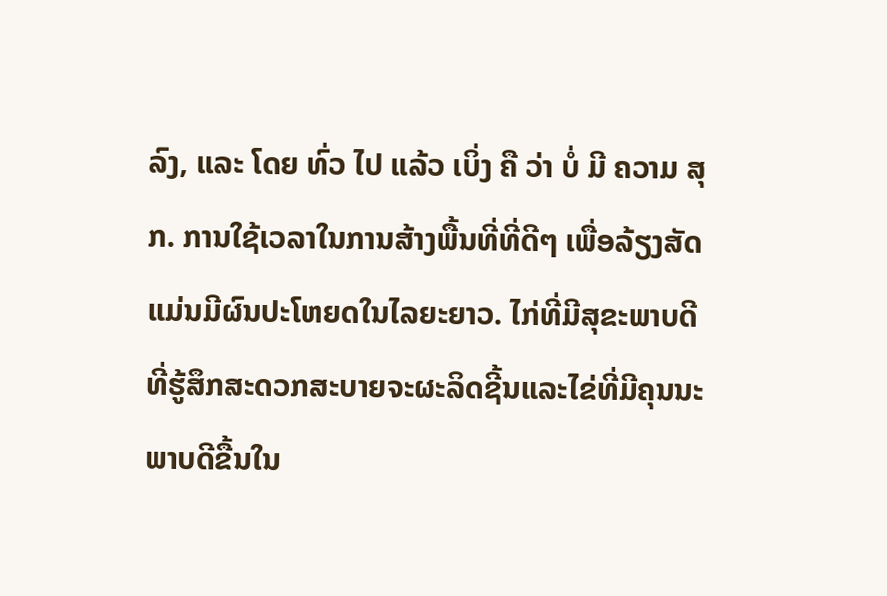ລົງ, ແລະ ໂດຍ ທົ່ວ ໄປ ແລ້ວ ເບິ່ງ ຄື ວ່າ ບໍ່ ມີ ຄວາມ ສຸກ. ການໃຊ້ເວລາໃນການສ້າງພື້ນທີ່ທີ່ດີໆ ເພື່ອລ້ຽງສັດ ແມ່ນມີຜົນປະໂຫຍດໃນໄລຍະຍາວ. ໄກ່ທີ່ມີສຸຂະພາບດີທີ່ຮູ້ສຶກສະດວກສະບາຍຈະຜະລິດຊີ້ນແລະໄຂ່ທີ່ມີຄຸນນະພາບດີຂື້ນໃນ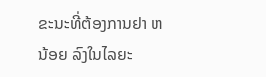ຂະນະທີ່ຕ້ອງການຢາ ຫນ້ອຍ ລົງໃນໄລຍະ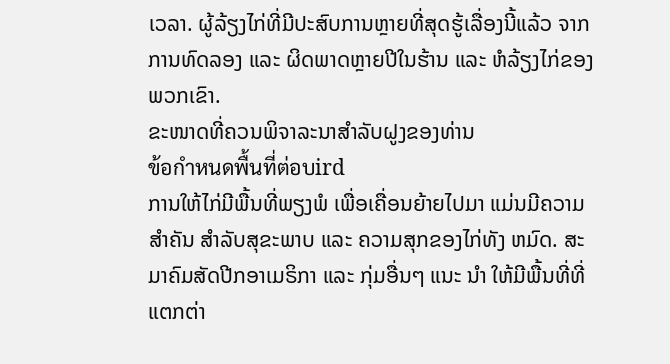ເວລາ. ຜູ້ລ້ຽງໄກ່ທີ່ມີປະສົບການຫຼາຍທີ່ສຸດຮູ້ເລື່ອງນີ້ແລ້ວ ຈາກການທົດລອງ ແລະ ຜິດພາດຫຼາຍປີໃນຮ້ານ ແລະ ຫໍລ້ຽງໄກ່ຂອງພວກເຂົາ.
ຂະໜາດທີ່ຄວນພິຈາລະນາສຳລັບຝູງຂອງທ່ານ
ข้อกำหนดพื้นที่ต่อบird
ການໃຫ້ໄກ່ມີພື້ນທີ່ພຽງພໍ ເພື່ອເຄື່ອນຍ້າຍໄປມາ ແມ່ນມີຄວາມສໍາຄັນ ສໍາລັບສຸຂະພາບ ແລະ ຄວາມສຸກຂອງໄກ່ທັງ ຫມົດ. ສະມາຄົມສັດປີກອາເມຣິກາ ແລະ ກຸ່ມອື່ນໆ ແນະ ນໍາ ໃຫ້ມີພື້ນທີ່ທີ່ແຕກຕ່າ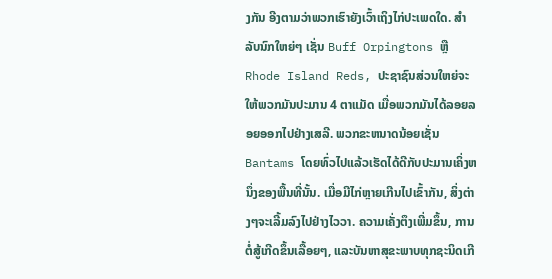ງກັນ ອີງຕາມວ່າພວກເຮົາຍັງເວົ້າເຖິງໄກ່ປະເພດໃດ. ສໍາລັບນົກໃຫຍ່ໆ ເຊັ່ນ Buff Orpingtons ຫຼື Rhode Island Reds, ປະຊາຊົນສ່ວນໃຫຍ່ຈະໃຫ້ພວກມັນປະມານ 4 ຕາແມັດ ເມື່ອພວກມັນໄດ້ລອຍລອຍອອກໄປຢ່າງເສລີ. ພວກຂະຫນາດນ້ອຍເຊັ່ນ Bantams ໂດຍທົ່ວໄປແລ້ວເຮັດໄດ້ດີກັບປະມານເຄິ່ງຫນຶ່ງຂອງພື້ນທີ່ນັ້ນ. ເມື່ອມີໄກ່ຫຼາຍເກີນໄປເຂົ້າກັນ, ສິ່ງຕ່າງໆຈະເລີ້ມລົງໄປຢ່າງໄວວາ. ຄວາມເຄັ່ງຕຶງເພີ່ມຂຶ້ນ, ການຕໍ່ສູ້ເກີດຂຶ້ນເລື້ອຍໆ, ແລະບັນຫາສຸຂະພາບທຸກຊະນິດເກີ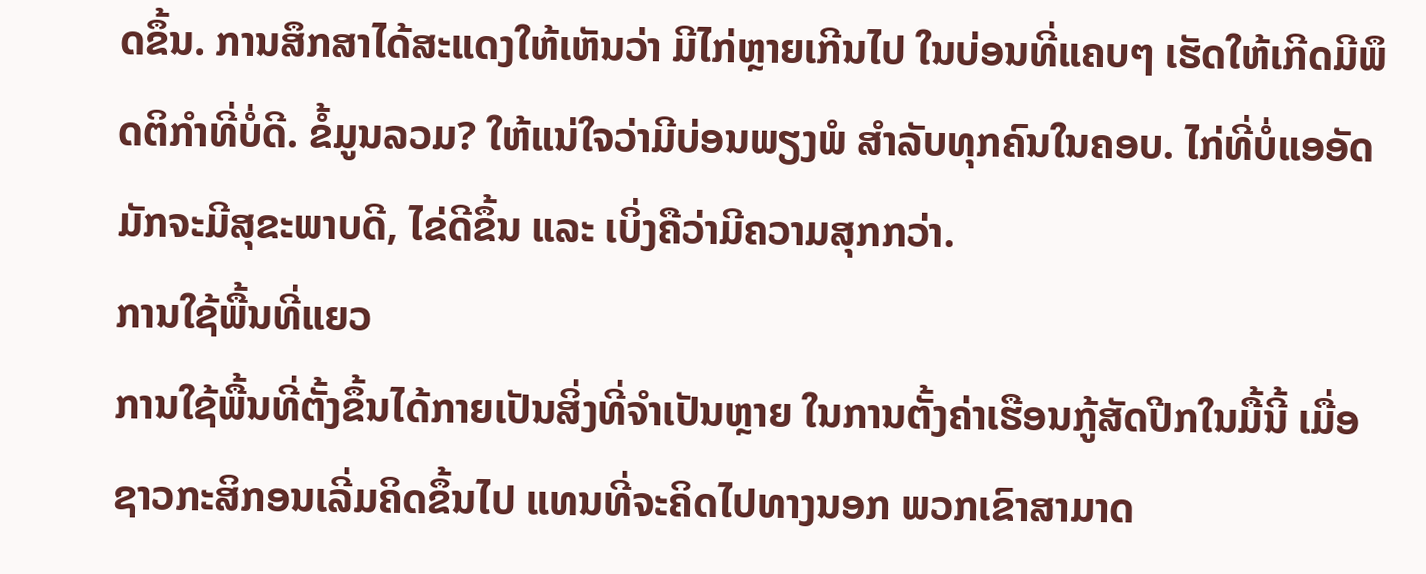ດຂຶ້ນ. ການສຶກສາໄດ້ສະແດງໃຫ້ເຫັນວ່າ ມີໄກ່ຫຼາຍເກີນໄປ ໃນບ່ອນທີ່ແຄບໆ ເຮັດໃຫ້ເກີດມີພຶດຕິກໍາທີ່ບໍ່ດີ. ຂໍ້ມູນລວມ? ໃຫ້ແນ່ໃຈວ່າມີບ່ອນພຽງພໍ ສໍາລັບທຸກຄົນໃນຄອບ. ໄກ່ທີ່ບໍ່ແອອັດ ມັກຈະມີສຸຂະພາບດີ, ໄຂ່ດີຂຶ້ນ ແລະ ເບິ່ງຄືວ່າມີຄວາມສຸກກວ່າ.
ການໃຊ້ພື້ນທີ່ແຍວ
ການໃຊ້ພື້ນທີ່ຕັ້ງຂຶ້ນໄດ້ກາຍເປັນສິ່ງທີ່ຈໍາເປັນຫຼາຍ ໃນການຕັ້ງຄ່າເຮືອນກູ້ສັດປີກໃນມື້ນີ້ ເມື່ອຊາວກະສິກອນເລີ່ມຄິດຂຶ້ນໄປ ແທນທີ່ຈະຄິດໄປທາງນອກ ພວກເຂົາສາມາດ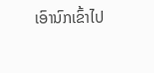ເອົານົກເຂົ້າໄປ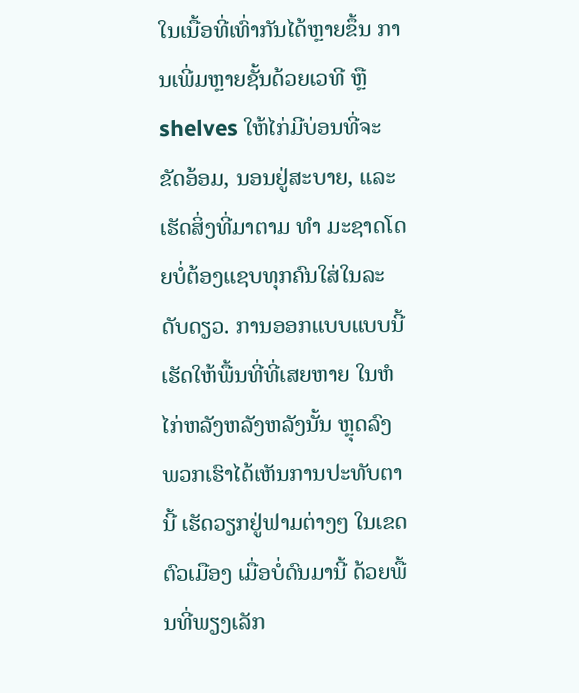ໃນເນື້ອທີ່ເທົ່າກັນໄດ້ຫຼາຍຂຶ້ນ ການເພີ່ມຫຼາຍຊັ້ນດ້ວຍເວທີ ຫຼື shelves ໃຫ້ໄກ່ມີບ່ອນທີ່ຈະຂັດອ້ອມ, ນອນຢູ່ສະບາຍ, ແລະເຮັດສິ່ງທີ່ມາຕາມ ທໍາ ມະຊາດໂດຍບໍ່ຕ້ອງແຊບທຸກຄົນໃສ່ໃນລະດັບດຽວ. ການອອກແບບແບບນີ້ ເຮັດໃຫ້ພື້ນທີ່ທີ່ເສຍຫາຍ ໃນຫໍໄກ່ຫລັງຫລັງຫລັງນັ້ນ ຫຼຸດລົງ ພວກເຮົາໄດ້ເຫັນການປະທັບຕານີ້ ເຮັດວຽກຢູ່ຟາມຕ່າງໆ ໃນເຂດຕົວເມືອງ ເມື່ອບໍ່ດົນມານີ້ ດ້ວຍພື້ນທີ່ພຽງເລັກ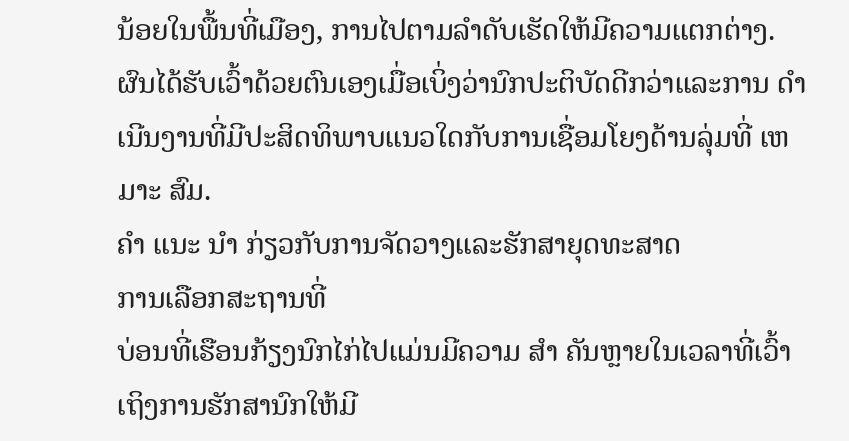ນ້ອຍໃນພື້ນທີ່ເມືອງ, ການໄປຕາມລໍາດັບເຮັດໃຫ້ມີຄວາມແຕກຕ່າງ. ຜົນໄດ້ຮັບເວົ້າດ້ວຍຕົນເອງເມື່ອເບິ່ງວ່ານົກປະຕິບັດດີກວ່າແລະການ ດໍາ ເນີນງານທີ່ມີປະສິດທິພາບແນວໃດກັບການເຊື່ອມໂຍງດ້ານລຸ່ມທີ່ ເຫມາະ ສົມ.
ຄໍາ ແນະ ນໍາ ກ່ຽວກັບການຈັດວາງແລະຮັກສາຍຸດທະສາດ
ການເລືອກສະຖານທີ່
ບ່ອນທີ່ເຮືອນກ້ຽງນົກໄກ່ໄປແມ່ນມີຄວາມ ສໍາ ຄັນຫຼາຍໃນເວລາທີ່ເວົ້າເຖິງການຮັກສານົກໃຫ້ມີ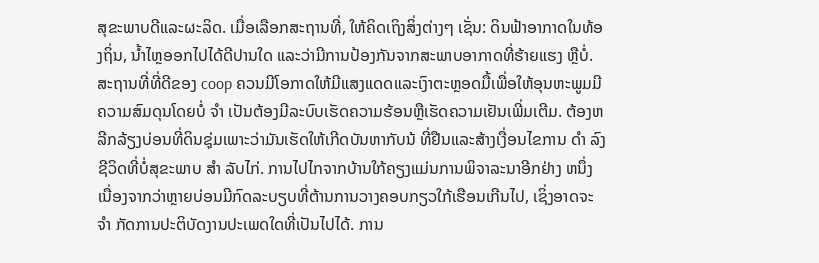ສຸຂະພາບດີແລະຜະລິດ. ເມື່ອເລືອກສະຖານທີ່, ໃຫ້ຄິດເຖິງສິ່ງຕ່າງໆ ເຊັ່ນ: ດິນຟ້າອາກາດໃນທ້ອງຖິ່ນ, ນ້ຳໄຫຼອອກໄປໄດ້ດີປານໃດ ແລະວ່າມີການປ້ອງກັນຈາກສະພາບອາກາດທີ່ຮ້າຍແຮງ ຫຼືບໍ່. ສະຖານທີ່ທີ່ດີຂອງ coop ຄວນມີໂອກາດໃຫ້ມີແສງແດດແລະເງົາຕະຫຼອດມື້ເພື່ອໃຫ້ອຸນຫະພູມມີຄວາມສົມດຸນໂດຍບໍ່ ຈໍາ ເປັນຕ້ອງມີລະບົບເຮັດຄວາມຮ້ອນຫຼືເຮັດຄວາມເຢັນເພີ່ມເຕີມ. ຕ້ອງຫລີກລ້ຽງບ່ອນທີ່ດິນຊຸ່ມເພາະວ່າມັນເຮັດໃຫ້ເກີດບັນຫາກັບນ້ ທີ່ຢືນແລະສ້າງເງື່ອນໄຂການ ດໍາ ລົງຊີວິດທີ່ບໍ່ສຸຂະພາບ ສໍາ ລັບໄກ່. ການໄປໄກຈາກບ້ານໃກ້ຄຽງແມ່ນການພິຈາລະນາອີກຢ່າງ ຫນຶ່ງ ເນື່ອງຈາກວ່າຫຼາຍບ່ອນມີກົດລະບຽບທີ່ຕ້ານການວາງຄອບກຽວໃກ້ເຮືອນເກີນໄປ, ເຊິ່ງອາດຈະ ຈໍາ ກັດການປະຕິບັດງານປະເພດໃດທີ່ເປັນໄປໄດ້. ການ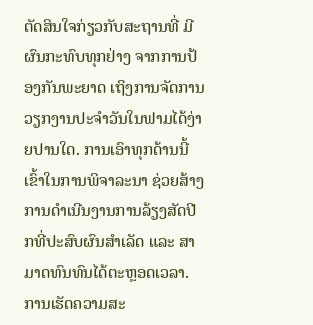ຕັດສິນໃຈກ່ຽວກັບສະຖານທີ່ ມີຜົນກະທົບທຸກຢ່າງ ຈາກການປ້ອງກັນພະຍາດ ເຖິງການຈັດການວຽກງານປະຈໍາວັນໃນຟາມໄດ້ງ່າຍປານໃດ. ການເອົາທຸກດ້ານນີ້ເຂົ້າໃນການພິຈາລະນາ ຊ່ວຍສ້າງການດໍາເນີນງານການລ້ຽງສັດປີກທີ່ປະສົບຜົນສໍາເລັດ ແລະ ສາມາດທົນທົນໄດ້ຕະຫຼອດເວລາ.
ການເຮັດຄວາມສະ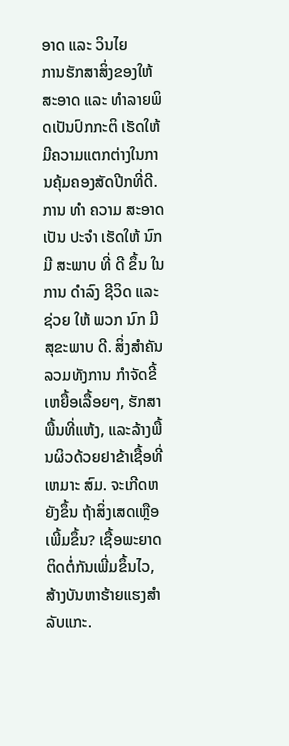ອາດ ແລະ ວິນໄຍ
ການຮັກສາສິ່ງຂອງໃຫ້ສະອາດ ແລະ ທໍາລາຍພິດເປັນປົກກະຕິ ເຮັດໃຫ້ມີຄວາມແຕກຕ່າງໃນການຄຸ້ມຄອງສັດປີກທີ່ດີ. ການ ທໍາ ຄວາມ ສະອາດ ເປັນ ປະຈໍາ ເຮັດໃຫ້ ນົກ ມີ ສະພາບ ທີ່ ດີ ຂຶ້ນ ໃນ ການ ດໍາລົງ ຊີວິດ ແລະ ຊ່ວຍ ໃຫ້ ພວກ ນົກ ມີ ສຸຂະພາບ ດີ. ສິ່ງສໍາຄັນລວມທັງການ ກໍາຈັດຂີ້ເຫຍື້ອເລື້ອຍໆ, ຮັກສາພື້ນທີ່ແຫ້ງ, ແລະລ້າງພື້ນຜິວດ້ວຍຢາຂ້າເຊື້ອທີ່ ເຫມາະ ສົມ. ຈະເກີດຫຍັງຂຶ້ນ ຖ້າສິ່ງເສດເຫຼືອເພີ້ມຂຶ້ນ? ເຊື້ອພະຍາດຕິດຕໍ່ກັນເພີ່ມຂຶ້ນໄວ, ສ້າງບັນຫາຮ້າຍແຮງສໍາລັບແກະ.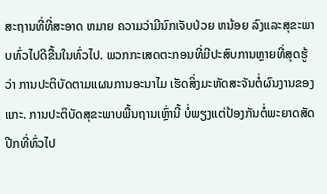ສະຖານທີ່ທີ່ສະອາດ ຫມາຍ ຄວາມວ່າມີນົກເຈັບປ່ວຍ ຫນ້ອຍ ລົງແລະສຸຂະພາບທົ່ວໄປດີຂື້ນໃນທົ່ວໄປ. ພວກກະເສດຕະກອນທີ່ມີປະສົບການຫຼາຍທີ່ສຸດຮູ້ວ່າ ການປະຕິບັດຕາມແຜນການອະນາໄມ ເຮັດສິ່ງມະຫັດສະຈັນຕໍ່ຜົນງານຂອງແກະ. ການປະຕິບັດສຸຂະພາບພື້ນຖານເຫຼົ່ານີ້ ບໍ່ພຽງແຕ່ປ້ອງກັນຕໍ່ພະຍາດສັດປີກທີ່ທົ່ວໄປ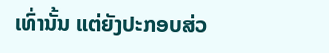ເທົ່ານັ້ນ ແຕ່ຍັງປະກອບສ່ວ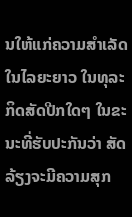ນໃຫ້ແກ່ຄວາມສໍາເລັດໃນໄລຍະຍາວ ໃນທຸລະກິດສັດປີກໃດໆ ໃນຂະນະທີ່ຮັບປະກັນວ່າ ສັດລ້ຽງຈະມີຄວາມສຸກ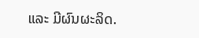ແລະ ມີຜົນຜະລິດ.